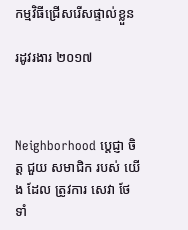កម្មវិធីជ្រើសរើសផ្ទាល់ខ្លួន

រដូវរងារ ២០១៧



Neighborhood ប្តេជ្ញា ចិត្ត ជួយ សមាជិក របស់ យើង ដែល ត្រូវការ សេវា ថែទាំ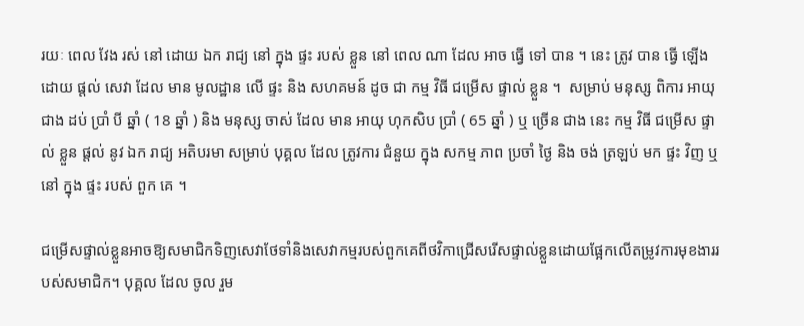រយៈ ពេល វែង រស់ នៅ ដោយ ឯក រាជ្យ នៅ ក្នុង ផ្ទះ របស់ ខ្លួន នៅ ពេល ណា ដែល អាច ធ្វើ ទៅ បាន ។ នេះ ត្រូវ បាន ធ្វើ ឡើង ដោយ ផ្តល់ សេវា ដែល មាន មូលដ្ឋាន លើ ផ្ទះ និង សហគមន៍ ដូច ជា កម្ម វិធី ជម្រើស ផ្ទាល់ ខ្លួន ។  សម្រាប់ មនុស្ស ពិការ អាយុ ជាង ដប់ ប្រាំ បី ឆ្នាំ ( 18 ឆ្នាំ ) និង មនុស្ស ចាស់ ដែល មាន អាយុ ហុកសិប ប្រាំ ( 65 ឆ្នាំ ) ឬ ច្រើន ជាង នេះ កម្ម វិធី ជម្រើស ផ្ទាល់ ខ្លួន ផ្តល់ នូវ ឯក រាជ្យ អតិបរមា សម្រាប់ បុគ្គល ដែល ត្រូវការ ជំនួយ ក្នុង សកម្ម ភាព ប្រចាំ ថ្ងៃ និង ចង់ ត្រឡប់ មក ផ្ទះ វិញ ឬ នៅ ក្នុង ផ្ទះ របស់ ពួក គេ ។

ជម្រើសផ្ទាល់ខ្លួនអាចឱ្យសមាជិកទិញសេវាថែទាំនិងសេវាកម្មរបស់ពួកគេពីថវិកាជ្រើសរើសផ្ទាល់ខ្លួនដោយផ្អែកលើតម្រូវការមុខងាររបស់សមាជិក។ បុគ្គល ដែល ចូល រួម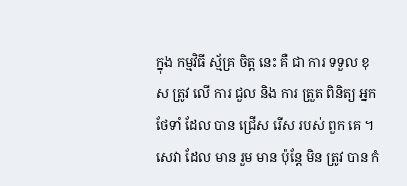ក្នុង កម្មវិធី ស្ម័គ្រ ចិត្ត នេះ គឺ ជា ការ ទទួល ខុស ត្រូវ លើ ការ ជួល និង ការ ត្រួត ពិនិត្យ អ្នក ថែទាំ ដែល បាន ជ្រើស រើស របស់ ពួក គេ ។ សេវា ដែល មាន រួម មាន ប៉ុន្តែ មិន ត្រូវ បាន កំ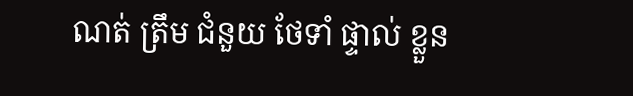ណត់ ត្រឹម ជំនួយ ថែទាំ ផ្ទាល់ ខ្លួន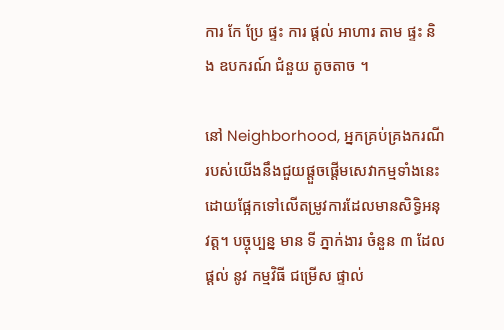ការ កែ ប្រែ ផ្ទះ ការ ផ្តល់ អាហារ តាម ផ្ទះ និង ឧបករណ៍ ជំនួយ តូចតាច ។

នៅ Neighborhood, អ្នកគ្រប់គ្រងករណីរបស់យើងនឹងជួយផ្តួចផ្តើមសេវាកម្មទាំងនេះដោយផ្អែកទៅលើតម្រូវការដែលមានសិទ្ធិអនុវត្ត។ បច្ចុប្បន្ន មាន ទី ភ្នាក់ងារ ចំនួន ៣ ដែល ផ្តល់ នូវ កម្មវិធី ជម្រើស ផ្ទាល់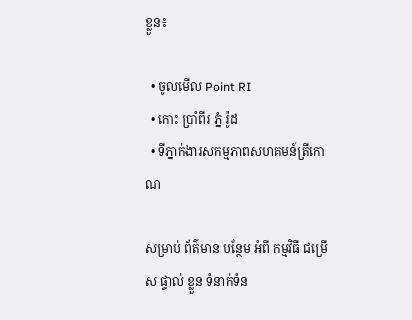ខ្លួន៖

  • ចូលមើល Point RI
  • កោះ ប្រាំពីរ ភ្នំ រ៉ូដ
  • ទីភ្នាក់ងារសកម្មភាពសហគមន៍ត្រីកោណ

សម្រាប់ ព័ត៌មាន បន្ថែម អំពី កម្មវិធី ជម្រើស ផ្ទាល់ ខ្លួន ទំនាក់ទំន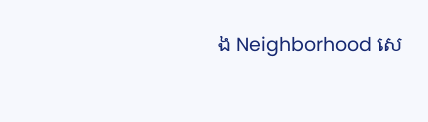ង Neighborhood សេ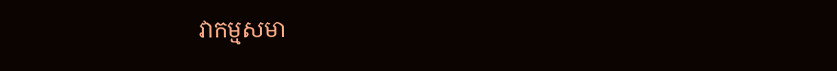វាកម្មសមា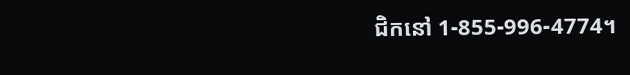ជិកនៅ 1-855-996-4774។